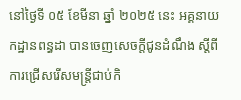នៅថ្ងៃទី ០៥ ខែមីនា ឆ្នាំ ២០២៥ នេះ អគ្គនាយកដ្ឋានពន្ធដា បានចេញសេចក្តីជូនដំណឹង ស្តីពីការជ្រើសរើសមន្ត្រីជាប់កិ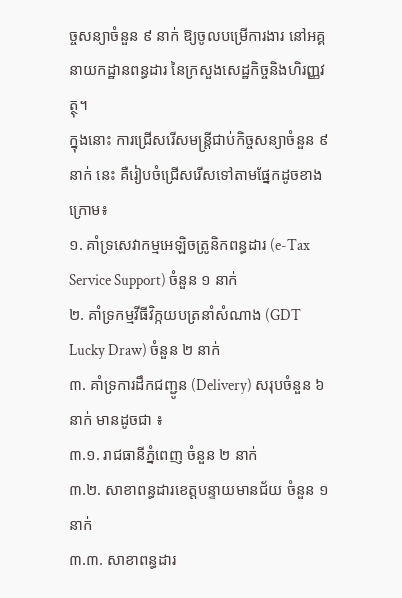ច្ចសន្យាចំនួន ៩ នាក់ ឱ្យចូលបម្រើការងារ នៅអគ្គនាយកដ្ឋានពន្ធដារ នៃក្រសួងសេដ្ឋកិច្ចនិងហិរញ្ញវត្ថុ។
ក្នុងនោះ ការជ្រើសរើសមន្ត្រីជាប់កិច្ចសន្យាចំនួន ៩ នាក់ នេះ គឺរៀបចំជ្រើសរើសទៅតាមផ្នែកដូចខាងក្រោម៖
១. គាំទ្រសេវាកម្មអេឡិចត្រូនិកពន្ធដារ (e-Tax Service Support) ចំនួន ១ នាក់
២. គាំទ្រកម្មវីធីវិក្កយបត្រនាំសំណាង (GDT Lucky Draw) ចំនួន ២ នាក់
៣. គាំទ្រការដឹកជញ្ជូន (Delivery) សរុបចំនួន ៦ នាក់ មានដូចជា ៖
៣.១. រាជធានីភ្នំពេញ ចំនួន ២ នាក់
៣.២. សាខាពន្ធដារខេត្តបន្ទាយមានជ័យ ចំនួន ១ នាក់
៣.៣. សាខាពន្ធដារ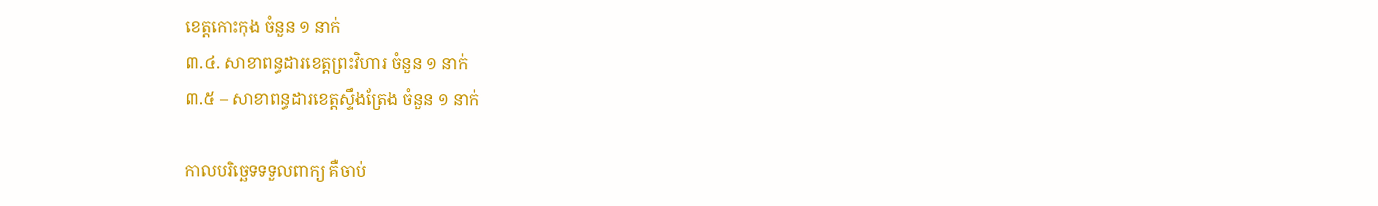ខេត្តកោះកុង ចំនួន ១ នាក់
៣.៤. សាខាពន្ធដារខេត្តព្រះវិហារ ចំនួន ១ នាក់
៣.៥ – សាខាពន្ធដារខេត្តស្ទឹងត្រែង ចំនួន ១ នាក់

កាលបរិច្ឆេទទទួលពាក្យ គឺចាប់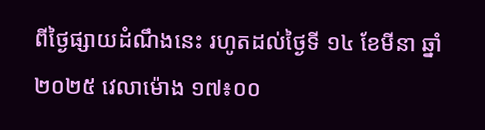ពីថ្ងៃផ្សាយដំណឹងនេះ រហូតដល់ថ្ងៃទី ១៤ ខែមីនា ឆ្នាំ ២០២៥ វេលាម៉ោង ១៧៖០០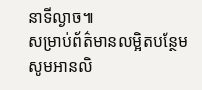នាទីល្ងាច៕
សម្រាប់ព័ត៌មានលម្អិតបន្ថែម សូមអានលិ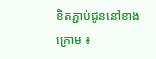ខិតភ្ជាប់ជូននៅខាងក្រោម ៖